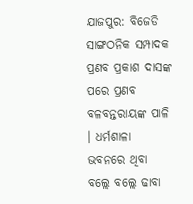ଯାଜପୁର: ବିଜେଡି ସାଙ୍ଗଠନିକ ସମ୍ପାଦକ ପ୍ରଣବ ପ୍ରକାଶ ଦାସଙ୍କ ପରେ ପ୍ରଣବ ବଳବନ୍ତରାୟଙ୍କ ପାଳି । ଧର୍ମଶାଳା ଭବନରେ ଥିବା ବଲ୍ଲେ ବଲ୍ଲେ ଢାବା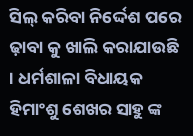ସିଲ୍ କରିବା ନିର୍ଦ୍ଦେଶ ପରେ ଢ଼ାବା କୁ ଖାଲି କରାଯାଉଛି । ଧର୍ମଶାଳା ବିଧାୟକ ହିମାଂଶୁ ଶେଖର ସାହୁ ଙ୍କ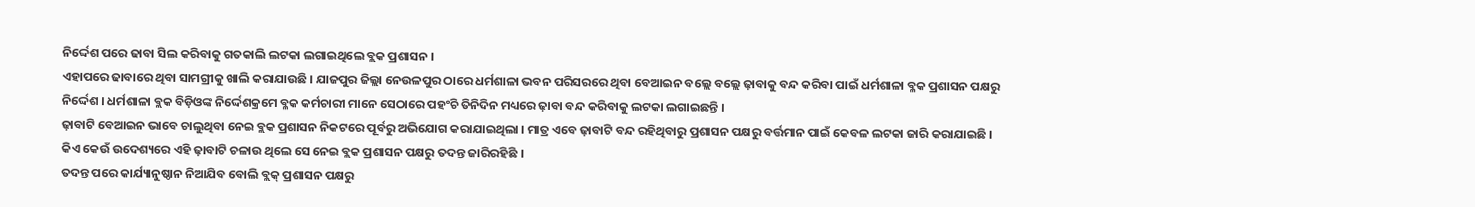ନିର୍ଦ୍ଦେଶ ପରେ ଢାବା ସିଲ କରିବାକୁ ଗତକାଲି ଲଟକା ଲଗାଇଥିଲେ ବ୍ଲକ ପ୍ରଶାସନ ।
ଏହାପରେ ଢାବାରେ ଥିବା ସାମଗ୍ରୀକୁ ଖାଲି କରାଯାଉଛି । ଯାଜପୁର ଜିଲ୍ଲା ନେଉଳପୁର ଠାରେ ଧର୍ମଶାଳା ଭବନ ପରିସରରେ ଥିବା ବେଆଇନ ବଲ୍ଲେ ବଲ୍ଲେ ଢ଼ାବାକୁ ବନ୍ଦ କରିବା ପାଇଁ ଧର୍ମଶାଳା ବ୍ଳକ ପ୍ରଶାସନ ପକ୍ଷରୁ ନିର୍ଦ୍ଦେଶ । ଧର୍ମଶାଳା ବ୍ଲକ ବିଡ଼ିଓଙ୍କ ନିର୍ଦ୍ଦେଶକ୍ରମେ ବ୍ଳକ କର୍ମଚାରୀ ମାନେ ସେଠାରେ ପହଂଚି ତିନିଦିନ ମଧ୍ୟରେ ଢ଼ାବା ବନ୍ଦ କରିବାକୁ ଲଟକା ଲଗାଇଛନ୍ତି ।
ଢ଼ାବାଟି ବେଆଇନ ଭାବେ ଚାଲୁଥିବା ନେଇ ବ୍ଲକ ପ୍ରଶାସନ ନିକଟରେ ପୂର୍ବରୁ ଅଭିଯୋଗ କରାଯାଇଥିଲା । ମାତ୍ର ଏବେ ଢ଼ାବାଟି ବନ୍ଦ ରହିଥିବାରୁ ପ୍ରଶାସନ ପକ୍ଷରୁ ବର୍ତ୍ତମାନ ପାଇଁ କେବଳ ଲଟକା ଜାରି କରାଯାଇଛି । କିଏ କେଉଁ ଉଦେଶ୍ୟରେ ଏହି ଢ଼ାବାଟି ଚଳାଉ ଥିଲେ ସେ ନେଇ ବ୍ଲକ ପ୍ରଶାସନ ପକ୍ଷରୁ ତଦନ୍ତ ଜାରିରହିଛି ।
ତଦନ୍ତ ପରେ କାର୍ଯ୍ୟାନୁଷ୍ଠାନ ନିଆଯିବ ବୋଲି ବ୍ଲକ୍ ପ୍ରଶାସନ ପକ୍ଷରୁ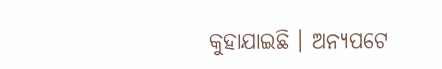କୁହାଯାଇଛି । ଅନ୍ୟପଟେ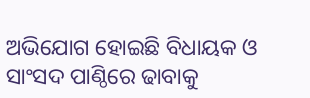ଅଭିଯୋଗ ହୋଇଛି ବିଧାୟକ ଓ ସାଂସଦ ପାଣ୍ଠିରେ ଢାବାକୁ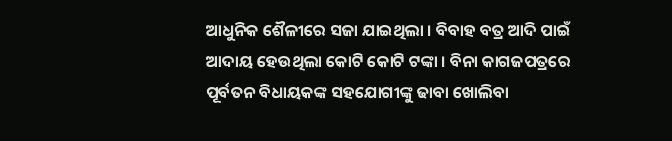ଆଧୁନିକ ଶୈଳୀରେ ସଜା ଯାଇଥିଲା । ବିବାହ ବତ୍ର ଆଦି ପାଇଁ ଆଦାୟ ହେଉଥିଲା କୋଟି କୋଟି ଟଙ୍କା । ବିନା କାଗଜପତ୍ରରେ ପୂର୍ବତନ ବିଧାୟକଙ୍କ ସହଯୋଗୀଙ୍କୁ ଢାବା ଖୋଲିବା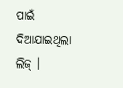ପାଇଁ ଦିଆଯାଇଥିଲା ଲିଜ୍ ।